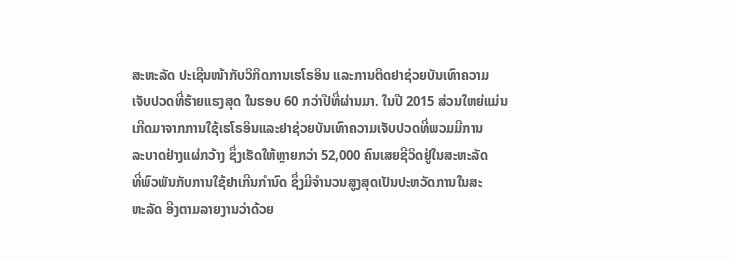ສະຫະລັດ ປະເຊີນໜ້າກັບວິກິດການເຮໂຣອິນ ແລະການຕິດຢາຊ່ວຍບັນເທົາຄວາມ
ເຈັບປວດທີ່ຮ້າຍແຮງສຸດ ໃນຮອບ 60 ກວ່າປີທີ່ຜ່ານມາ. ໃນປີ 2015 ສ່ວນໃຫຍ່ແມ່ນ
ເກີດມາຈາກການໃຊ້ເຮໂຣອິນແລະຢາຊ່ວຍບັນເທົາຄວາມເຈັບປວດທີ່ພວມມີການ
ລະບາດຢ່າງແຜ່ກວ້າງ ຊຶ່ງເຮັດໃຫ້ຫຼາຍກວ່າ 52,000 ຄົນເສຍຊີວິດຢູ່ໃນສະຫະລັດ
ທີ່ພົວພັນກັບການໃຊ້ຢາເກີນກຳນົດ ຊຶ່ງມີຈຳນວນສູງສຸດເປັນປະຫວັດການໃນສະ
ຫະລັດ ອີງຕາມລາຍງານວ່າດ້ວຍ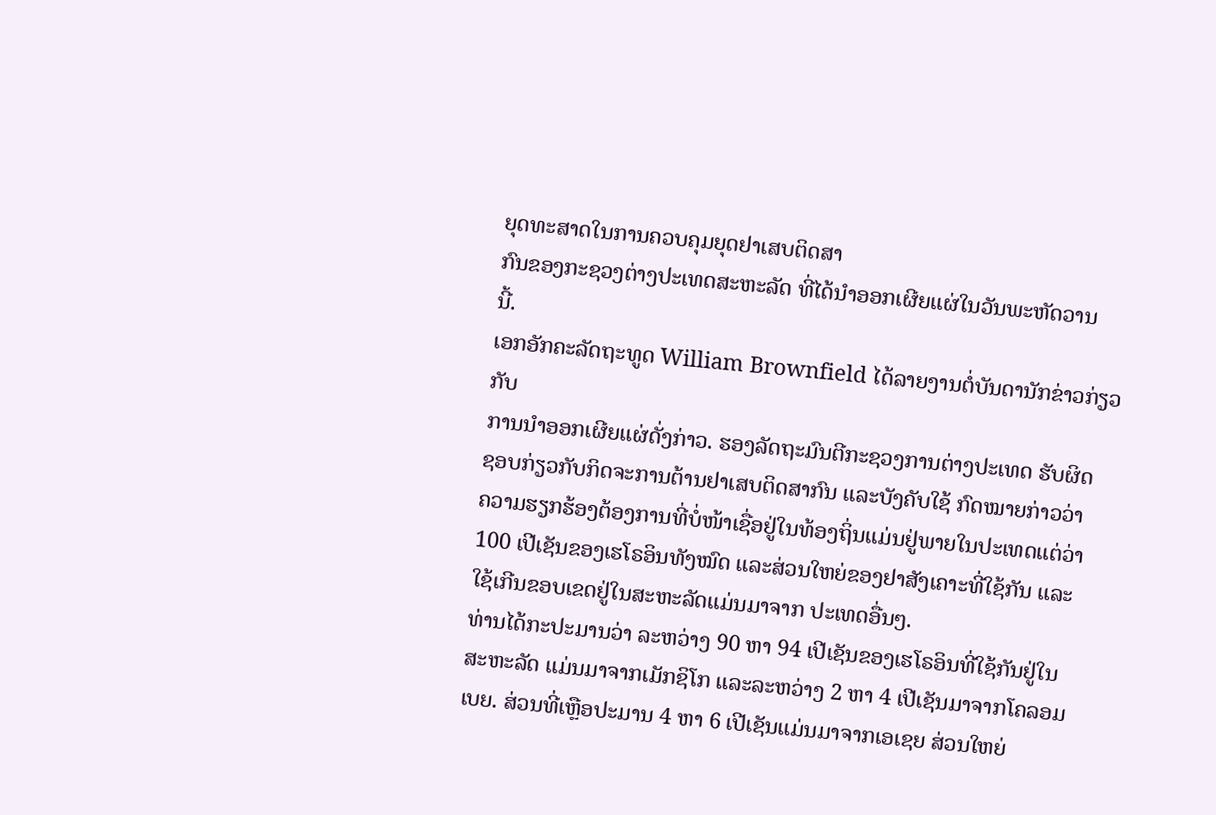ຍຸດທະສາດໃນການຄວບຄຸມຍຸດຢາເສບຕິດສາ
ກົນຂອງກະຊວງຕ່າງປະເທດສະຫະລັດ ທີ່ໄດ້ນຳອອກເຜີຍແຜ່ໃນວັນພະຫັດວານ
ນີ້.
ເອກອັກຄະລັດຖະທູດ William Brownfield ໄດ້ລາຍງານຕໍ່ບັນດານັກຂ່າວກ່ຽວກັບ
ການນຳອອກເຜີຍແຜ່ດັ່ງກ່າວ. ຮອງລັດຖະມົນຕີກະຊວງການຕ່າງປະເທດ ຮັບຜິດ
ຊອບກ່ຽວກັບກິດຈະການຕ້ານຢາເສບຕິດສາກົນ ແລະບັງຄັບໃຊ້ ກົດໝາຍກ່າວວ່າ
ຄວາມຮຽກຮ້ອງຕ້ອງການທີ່ບໍ່ໜ້າເຊື່ອຢູ່ໃນທ້ອງຖິ່ນແມ່ນຢູ່ພາຍໃນປະເທດແຕ່ວ່າ
100 ເປີເຊັນຂອງເຮໂຣອິນທັງໝົດ ແລະສ່ວນໃຫຍ່ຂອງຢາສັງເຄາະທີ່ໃຊ້ກັນ ແລະ
ໃຊ້ເກີນຂອບເຂດຢູ່ໃນສະຫະລັດແມ່ນມາຈາກ ປະເທດອື່ນໆ.
ທ່ານໄດ້ກະປະມານວ່າ ລະຫວ່າງ 90 ຫາ 94 ເປີເຊັນຂອງເຮໂຣອິນທີ່ໃຊ້ກັນຢູ່ໃນ
ສະຫະລັດ ແມ່ນມາຈາກເມັກຊິໂກ ແລະລະຫວ່າງ 2 ຫາ 4 ເປີເຊັນມາຈາກໂຄລອມ
ເບຍ. ສ່ວນທີ່ເຫຼືອປະມານ 4 ຫາ 6 ເປີເຊັນແມ່ນມາຈາກເອເຊຍ ສ່ວນໃຫຍ່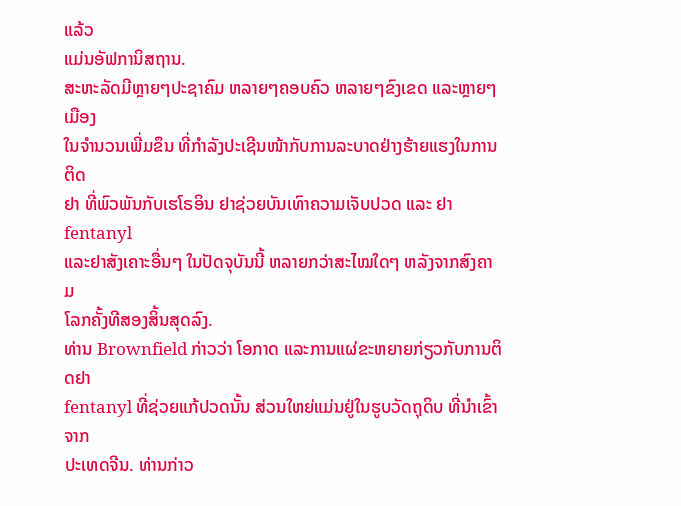ແລ້ວ
ແມ່ນອັຟການິສຖານ.
ສະຫະລັດມີຫຼາຍໆປະຊາຄົມ ຫລາຍໆຄອບຄົວ ຫລາຍໆຂົງເຂດ ແລະຫຼາຍໆເມືອງ
ໃນຈຳນວນເພີ່ມຂຶນ ທີ່ກຳລັງປະເຊີນໜ້າກັບການລະບາດຢ່າງຮ້າຍແຮງໃນການຕິດ
ຢາ ທີ່ພົວພັນກັບເຮໂຣອິນ ຢາຊ່ວຍບັນເທົາຄວາມເຈັບປວດ ແລະ ຢາ fentanyl
ແລະຢາສັງເຄາະອື່ນໆ ໃນປັດຈຸບັນນີ້ ຫລາຍກວ່າສະໄໝໃດໆ ຫລັງຈາກສົງຄາມ
ໂລກຄັ້ງທີສອງສິ້ນສຸດລົງ.
ທ່ານ Brownfield ກ່າວວ່າ ໂອກາດ ແລະການແຜ່ຂະຫຍາຍກ່ຽວກັບການຕິດຢາ
fentanyl ທີ່ຊ່ວຍແກ້ປວດນັ້ນ ສ່ວນໃຫຍ່ແມ່ນຢູ່ໃນຮູບວັດຖຸດິບ ທີ່ນຳເຂົ້າ ຈາກ
ປະເທດຈີນ. ທ່ານກ່າວ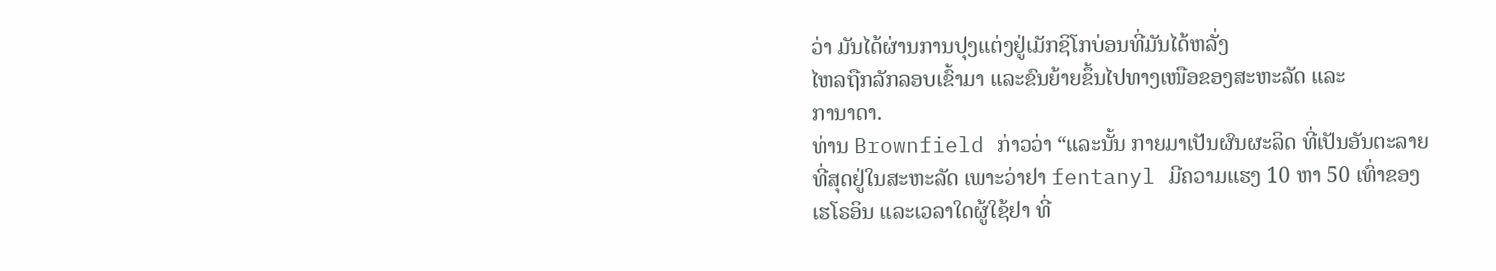ວ່າ ມັນໄດ້ຜ່ານການປຸງແຕ່ງຢູ່ເມັກຊິໂກບ່ອນທີ່ມັນໄດ້ຫລັ່ງ
ໄຫລຖືກລັກລອບເຂົ້າມາ ແລະຂົນຍ້າຍຂຶ້ນໄປທາງເໜືອຂອງສະຫະລັດ ແລະ
ການາດາ.
ທ່ານ Brownfield ກ່າວວ່າ “ແລະນັ້ນ ກາຍມາເປັນຜົນຜະລິດ ທີ່ເປັນອັນຕະລາຍ
ທີ່ສຸດຢູ່ໃນສະຫະລັດ ເພາະວ່າຢາ fentanyl ມີຄວາມແຮງ 10 ຫາ 50 ເທົ່າຂອງ
ເຮໂຣອິນ ແລະເວລາໃດຜູ້ໃຊ້ຢາ ທີ່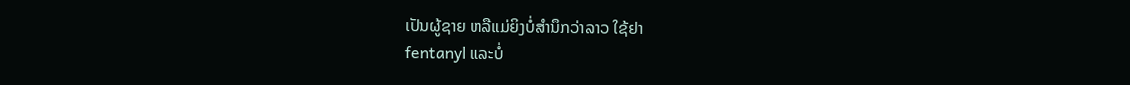ເປັນຜູ້ຊາຍ ຫລືແມ່ຍິງບໍ່ສຳນຶກວ່າລາວ ໃຊ້ຢາ
fentanyl ແລະບໍ່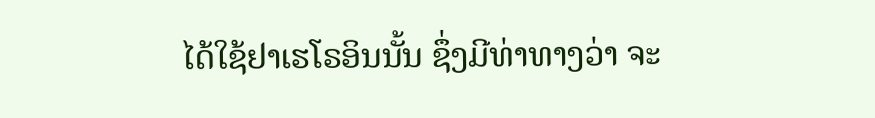ໄດ້ໃຊ້ຢາເຮໂຣອິນນັ້ນ ຊຶ່ງມີທ່າທາງວ່າ ຈະ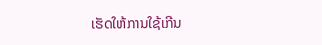ເຮັດໃຫ້ການໃຊ້ເກີນ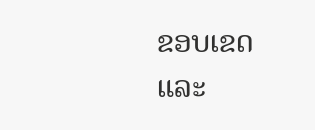ຂອບເຂດ ແລະ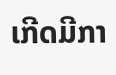ເກີດມີກາ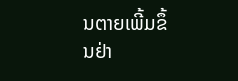ນຕາຍເພີ້ມຂຶ້ນຢ່າ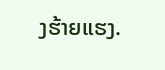ງຮ້າຍແຮງ.